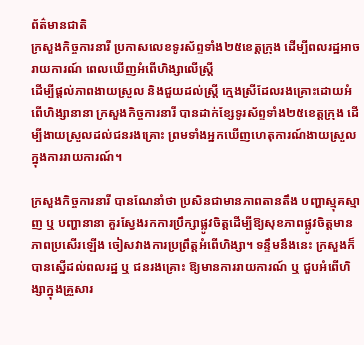ព័ត៌មានជាតិ
ក្រសួងកិច្ចការនារី ប្រកាសលេខទូរស័ព្ទទាំង២៥ខេត្តក្រុង ដើម្បីពលរដ្ឋអាចរាយការណ៍ ពេលឃើញអំពើហិង្សាលើស្រ្តី
ដើម្បីផ្តល់ភាពងាយស្រួល និងជួយដល់ស្ត្រី ក្មេងស្រីដែលរងគ្រោះដោយអំពើហិង្សានានា ក្រសួងកិច្ចការនារី បានដាក់ខ្សែទូរស័ព្ទទាំង២៥ខេត្តក្រុង ដើម្បីងាយស្រួលដល់ជនរងគ្រោះ ព្រមទាំងអ្នកឃើញហេតុការណ៍ងាយស្រួលក្នុងការរាយការណ៍។

ក្រសួងកិច្ចការនារី បានណែនាំថា ប្រសិនជាមានភាពតានតឹង បញ្ហាស្មុគស្មាញ ឬ បញ្ហានានា គួរស្វែងរកការប្រឹក្សាផ្លូវចិត្តដើម្បីឱ្យសុខភាពផ្លូវចិត្តមានភាពប្រសើរឡើង ចៀសវាងការប្រព្រឹត្តអំពើហិង្សា។ ទន្ទឹមនឹងនេះ ក្រសួងក៏បានស្នើដល់ពលរដ្ឋ ឬ ជនរងគ្រោះ ឱ្យមានការរាយការណ៍ ឬ ជួបអំពើហិង្សាក្នុងគ្រួសារ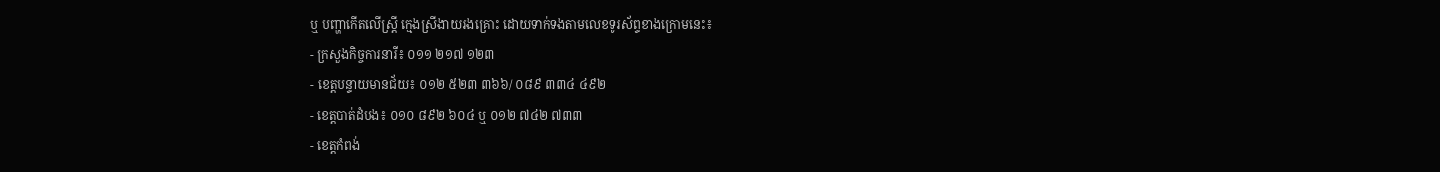ឬ បញ្ហាកើតលើស្រ្តី ក្មេងស្រីងាយរងគ្រោះ ដោយទាក់ទងតាមលេខទូរស័ព្ទខាងក្រោមនេះ៖
- ក្រសួងកិច្ចការនារី៖ ០១១ ២១៧ ១២៣
- ខេត្តបន្ទាយមានជ័យ៖ ០១២ ៥២៣ ៣៦៦/ ០៨៩ ៣៣៤ ៤៩២
- ខេត្តបាត់ដំបង៖ ០១០ ៨៩២ ៦០៤ ឬ ០១២ ៧៤២ ៧៣៣
- ខេត្តកំពង់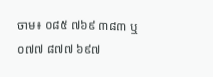ចាម៖ ០៨៥ ៧៦៩ ៣៨៣ ឬ ០៧៧ ៨៧៧ ៦៩៧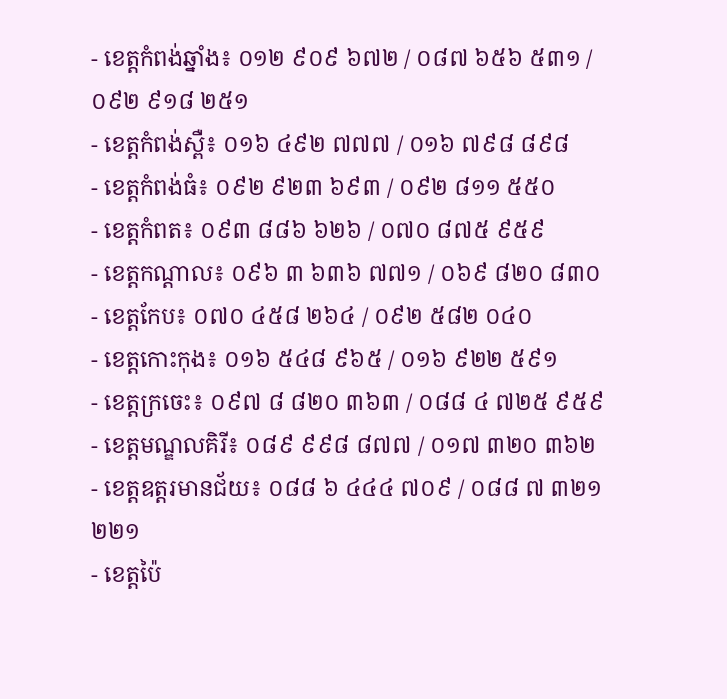- ខេត្តកំពង់ឆ្នាំង៖ ០១២ ៩០៩ ៦៧២ / ០៨៧ ៦៥៦ ៥៣១ / ០៩២ ៩១៨ ២៥១
- ខេត្តកំពង់ស្ពឺ៖ ០១៦ ៤៩២ ៧៧៧ / ០១៦ ៧៩៨ ៨៩៨
- ខេត្តកំពង់ធំ៖ ០៩២ ៩២៣ ៦៩៣ / ០៩២ ៨១១ ៥៥០
- ខេត្តកំពត៖ ០៩៣ ៨៨៦ ៦២៦ / ០៧០ ៨៧៥ ៩៥៩
- ខេត្តកណ្តាល៖ ០៩៦ ៣ ៦៣៦ ៧៧១ / ០៦៩ ៨២០ ៨៣០
- ខេត្តកែប៖ ០៧០ ៤៥៨ ២៦៤ / ០៩២ ៥៨២ ០៤០
- ខេត្តកោះកុង៖ ០១៦ ៥៤៨ ៩៦៥ / ០១៦ ៩២២ ៥៩១
- ខេត្តក្រចេះ៖ ០៩៧ ៨ ៨២០ ៣៦៣ / ០៨៨ ៤ ៧២៥ ៩៥៩
- ខេត្តមណ្ឌលគិរី៖ ០៨៩ ៩៩៨ ៨៧៧ / ០១៧ ៣២០ ៣៦២
- ខេត្តឧត្តរមានជ័យ៖ ០៨៨ ៦ ៤៤៤ ៧០៩ / ០៨៨ ៧ ៣២១ ២២១
- ខេត្តប៉ៃ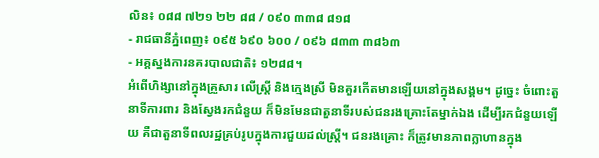លិន៖ ០៨៨ ៧២១ ២២ ៨៨ / ០៩០ ៣៣៨ ៨១៨
- រាជធានីភ្នំពេញ៖ ០៩៥ ៦៩០ ៦០០ / ០៩៦ ៨៣៣ ៣៨៦៣
- អគ្គស្នងការនគរបាលជាតិ៖ ១២៨៨។
អំពើហិង្សានៅក្នុងគ្រួសារ លើស្រ្តី និងក្មេងស្រី មិនគួរកើតមានឡើយនៅក្នុងសង្គម។ ដូច្នេះ ចំពោះតួនាទីការពារ និងស្វែងរកជំនួយ ក៏មិនមែនជាតួនាទីរបស់ជនរងគ្រោះតែម្នាក់ឯង ដើម្បីរកជំនួយឡើយ គឺជាតួនាទីពលរដ្ឋគ្រប់រូបក្នុងការជួយដល់ស្ត្រី។ ជនរងគ្រោះ ក៏ត្រូវមានភាពក្លាហានក្នុង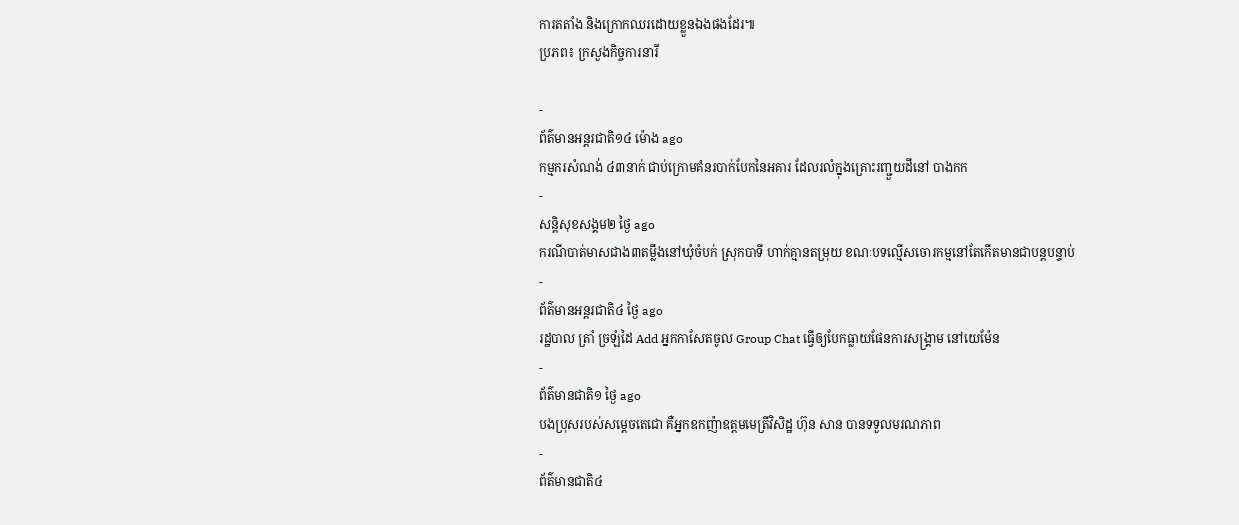ការតតាំង និងក្រោកឈរដោយខ្លួនឯងផងដែរ៕
ប្រភព៖ ក្រសួងកិច្ចការនារី

-
ព័ត៌មានអន្ដរជាតិ១៤ ម៉ោង ago
កម្មករសំណង់ ៤៣នាក់ ជាប់ក្រោមគំនរបាក់បែកនៃអគារ ដែលរលំក្នុងគ្រោះរញ្ជួយដីនៅ បាងកក
-
សន្តិសុខសង្គម២ ថ្ងៃ ago
ករណីបាត់មាសជាង៣តម្លឹងនៅឃុំចំបក់ ស្រុកបាទី ហាក់គ្មានតម្រុយ ខណៈបទល្មើសចោរកម្មនៅតែកើតមានជាបន្តបន្ទាប់
-
ព័ត៌មានអន្ដរជាតិ៤ ថ្ងៃ ago
រដ្ឋបាល ត្រាំ ច្រឡំដៃ Add អ្នកកាសែតចូល Group Chat ធ្វើឲ្យបែកធ្លាយផែនការសង្គ្រាម នៅយេម៉ែន
-
ព័ត៌មានជាតិ១ ថ្ងៃ ago
បងប្រុសរបស់សម្ដេចតេជោ គឺអ្នកឧកញ៉ាឧត្តមមេត្រីវិសិដ្ឋ ហ៊ុន សាន បានទទួលមរណភាព
-
ព័ត៌មានជាតិ៤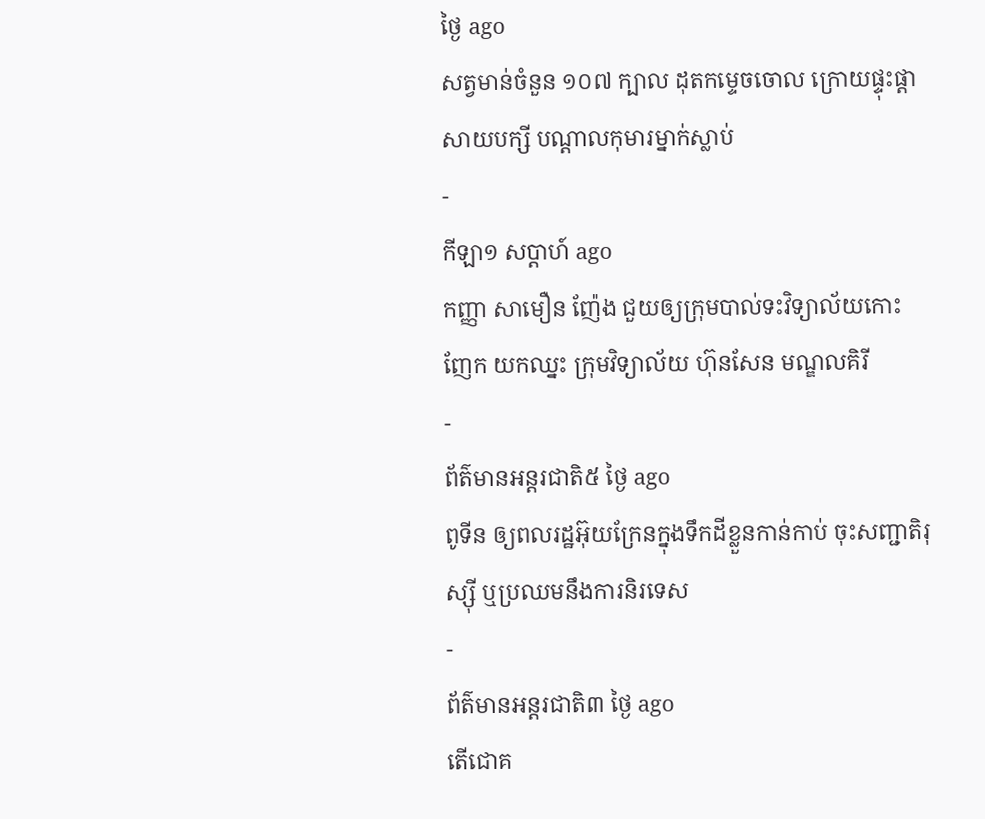ថ្ងៃ ago
សត្វមាន់ចំនួន ១០៧ ក្បាល ដុតកម្ទេចចោល ក្រោយផ្ទុះផ្ដាសាយបក្សី បណ្តាលកុមារម្នាក់ស្លាប់
-
កីឡា១ សប្តាហ៍ ago
កញ្ញា សាមឿន ញ៉ែង ជួយឲ្យក្រុមបាល់ទះវិទ្យាល័យកោះញែក យកឈ្នះ ក្រុមវិទ្យាល័យ ហ៊ុនសែន មណ្ឌលគិរី
-
ព័ត៌មានអន្ដរជាតិ៥ ថ្ងៃ ago
ពូទីន ឲ្យពលរដ្ឋអ៊ុយក្រែនក្នុងទឹកដីខ្លួនកាន់កាប់ ចុះសញ្ជាតិរុស្ស៊ី ឬប្រឈមនឹងការនិរទេស
-
ព័ត៌មានអន្ដរជាតិ៣ ថ្ងៃ ago
តើជោគ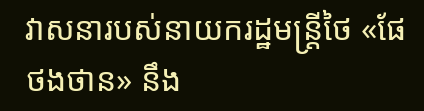វាសនារបស់នាយករដ្ឋមន្ត្រីថៃ «ផែថងថាន» នឹង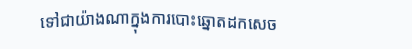ទៅជាយ៉ាងណាក្នុងការបោះឆ្នោតដកសេច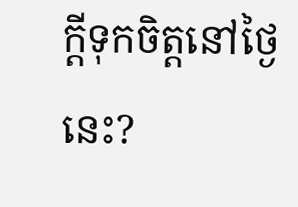ក្តីទុកចិត្តនៅថ្ងៃនេះ?